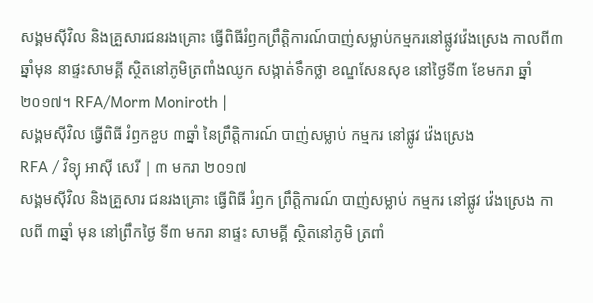សង្គមស៊ីវិល និងគ្រួសារជនរងគ្រោះ ធ្វើពិធីរំឭកព្រឹត្តិការណ៍បាញ់សម្លាប់កម្មករនៅផ្លូវវ៉េងស្រេង កាលពី៣ឆ្នាំមុន នាផ្ទះសាមគ្គី ស្ថិតនៅភូមិត្រពាំងឈូក សង្កាត់ទឹកថ្លា ខណ្ឌសែនសុខ នៅថ្ងៃទី៣ ខែមករា ឆ្នាំ២០១៧។ RFA/Morm Moniroth |
សង្គមស៊ីវិល ធ្វើពិធី រំឭកខួប ៣ឆ្នាំ នៃព្រឹត្តិការណ៍ បាញ់សម្លាប់ កម្មករ នៅផ្លូវ វ៉េងស្រេង
RFA / វិទ្យុ អាស៊ី សេរី | ៣ មករា ២០១៧
សង្គមស៊ីវិល និងគ្រួសារ ជនរងគ្រោះ ធ្វើពិធី រំឭក ព្រឹត្តិការណ៍ បាញ់សម្លាប់ កម្មករ នៅផ្លូវ វ៉េងស្រេង កាលពី ៣ឆ្នាំ មុន នៅព្រឹកថ្ងៃ ទី៣ មករា នាផ្ទះ សាមគ្គី ស្ថិតនៅភូមិ ត្រពាំ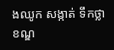ងឈូក សង្កាត់ ទឹកថ្លា ខណ្ឌ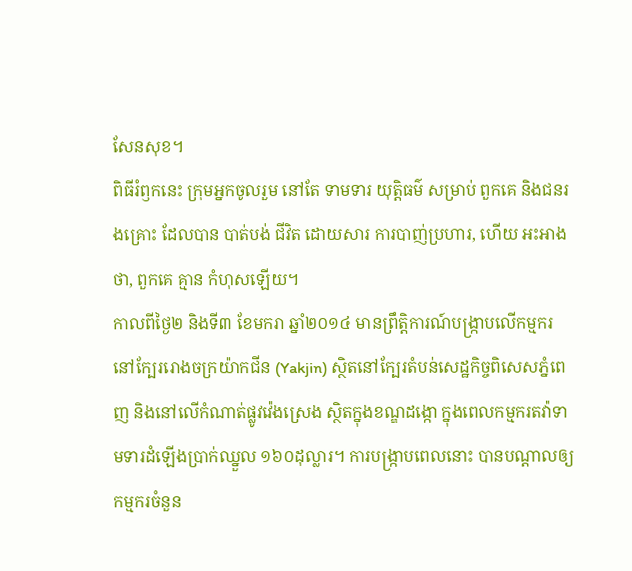សែនសុខ។
ពិធីរំឭកនេះ ក្រុមអ្នកចូលរួម នៅតែ ទាមទារ យុត្តិធម៌ សម្រាប់ ពួកគេ និងជនរងគ្រោះ ដែលបាន បាត់បង់ ជីវិត ដោយសារ ការបាញ់ប្រហារ, ហើយ អះអាង ថា, ពួកគេ គ្មាន កំហុសឡើយ។
កាលពីថ្ងៃ២ និងទី៣ ខែមករា ឆ្នាំ២០១៤ មានព្រឹត្តិការណ៍បង្ក្រាបលើកម្មករនៅក្បែររោងចក្រយ៉ាកជីន (Yakjin) ស្ថិតនៅក្បែរតំបន់សេដ្ឋកិច្ចពិសេសភ្នំពេញ និងនៅលើកំណាត់ផ្លូវវ៉េងស្រេង ស្ថិតក្នុងខណ្ឌដង្កោ ក្នុងពេលកម្មករតវ៉ាទាមទារដំឡើងប្រាក់ឈ្នួល ១៦០ដុល្លារ។ ការបង្ក្រាបពេលនោះ បានបណ្ដាលឲ្យកម្មករចំនួន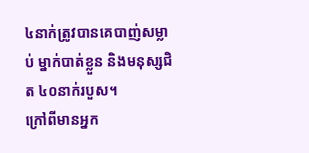៤នាក់ត្រូវបានគេបាញ់សម្លាប់ ម្នាក់បាត់ខ្លួន និងមនុស្សជិត ៤០នាក់របួស។
ក្រៅពីមានអ្នក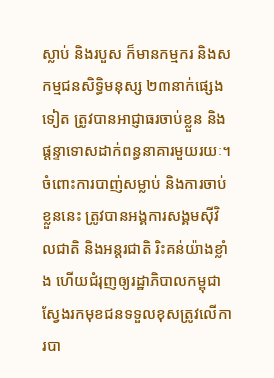ស្លាប់ និងរបួស ក៏មានកម្មករ និងសកម្មជនសិទ្ធិមនុស្ស ២៣នាក់ផ្សេងទៀត ត្រូវបានអាជ្ញាធរចាប់ខ្លួន និងផ្ដន្ទាទោសដាក់ពន្ធនាគារមួយរយៈ។
ចំពោះការបាញ់សម្លាប់ និងការចាប់ខ្លួននេះ ត្រូវបានអង្គការសង្គមស៊ីវិលជាតិ និងអន្តរជាតិ រិះគន់យ៉ាងខ្លាំង ហើយជំរុញឲ្យរដ្ឋាភិបាលកម្ពុជា ស្វែងរកមុខជនទទួលខុសត្រូវលើការបា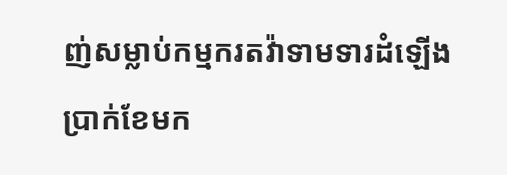ញ់សម្លាប់កម្មករតវ៉ាទាមទារដំឡើងប្រាក់ខែមក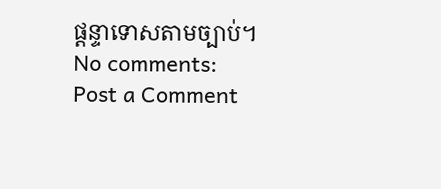ផ្ដន្ទាទោសតាមច្បាប់។
No comments:
Post a Comment